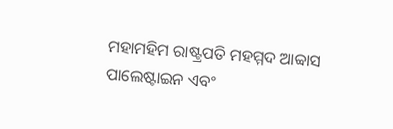ମହାମହିମ ରାଷ୍ଟ୍ରପତି ମହମ୍ମଦ ଆବ୍ବାସ
ପାଲେଷ୍ଟାଇନ ଏବଂ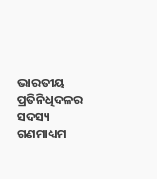ଭାରତୀୟ ପ୍ରତିନିଧିଦଳର ସଦସ୍ୟ
ଗଣମାଧ୍ୟମ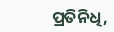ପ୍ରତିନିଧି,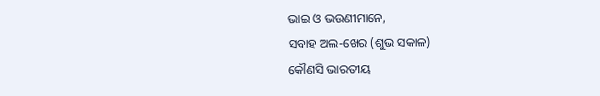ଭାଇ ଓ ଭଉଣୀମାନେ,
ସବାହ ଅଲ-ଖେର (ଶୁଭ ସକାଳ)
କୌଣସି ଭାରତୀୟ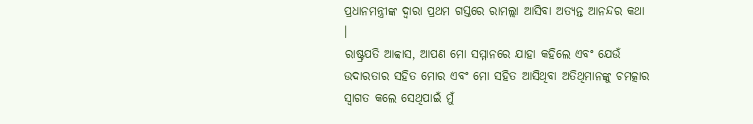ପ୍ରଧାନମନ୍ତ୍ରୀଙ୍କ ଦ୍ୱାରା ପ୍ରଥମ ଗସ୍ତରେ ରାମଲ୍ଲା ଆସିବା ଅତ୍ୟନ୍ତ ଆନନ୍ଦର କଥା ।
ରାଷ୍ଟ୍ରପତି ଆବ୍ବାସ, ଆପଣ ମୋ ସମ୍ମାନରେ ଯାହା କହିଲେ ଏବଂ ଯେଉଁ ଉଦାରତାର ସହିତ ମୋର ଏବଂ ମୋ ସହିତ ଆସିଥିବା ଅତିଥିମାନଙ୍କୁ ଚମତ୍କାର ସ୍ୱାଗତ କଲେ ସେଥିପାଇଁ ମୁଁ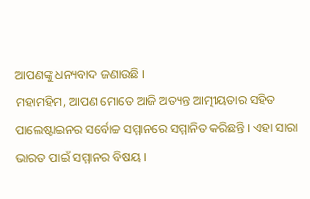ଆପଣଙ୍କୁ ଧନ୍ୟବାଦ ଜଣାଉଛି ।
ମହାମହିମ, ଆପଣ ମୋତେ ଆଜି ଅତ୍ୟନ୍ତ ଆତ୍ମୀୟତାର ସହିତ ପାଲେଷ୍ଟାଇନର ସର୍ବୋଚ୍ଚ ସମ୍ମାନରେ ସମ୍ମାନିତ କରିଛନ୍ତି । ଏହା ସାରା ଭାରତ ପାଇଁ ସମ୍ମାନର ବିଷୟ ।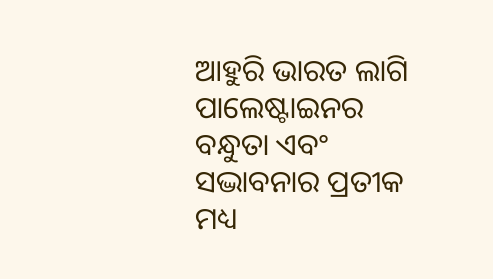ଆହୁରି ଭାରତ ଲାଗି ପାଲେଷ୍ଟାଇନର ବନ୍ଧୁତା ଏବଂ ସଦ୍ଭାବନାର ପ୍ରତୀକ ମଧ୍ୟ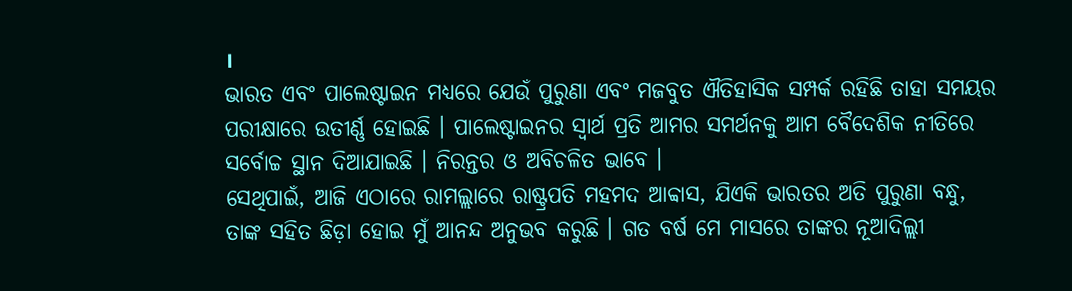।
ଭାରତ ଏବଂ ପାଲେଷ୍ଟାଇନ ମଧ୍ୟରେ ଯେଉଁ ପୁରୁଣା ଏବଂ ମଜବୁତ ଐତିହାସିକ ସମ୍ପର୍କ ରହିଛି ତାହା ସମୟର ପରୀକ୍ଷାରେ ଉତୀର୍ଣ୍ଣ ହୋଇଛି । ପାଲେଷ୍ଟାଇନର ସ୍ୱାର୍ଥ ପ୍ରତି ଆମର ସମର୍ଥନକୁ ଆମ ବୈଦେଶିକ ନୀତିରେ ସର୍ବୋଚ୍ଚ ସ୍ଥାନ ଦିଆଯାଇଛି । ନିରନ୍ତର ଓ ଅବିଚଳିତ ଭାବେ ।
ସେଥିପାଇଁ, ଆଜି ଏଠାରେ ରାମଲ୍ଲାରେ ରାଷ୍ଟ୍ରପତି ମହମଦ ଆବ୍ବାସ, ଯିଏକି ଭାରତର ଅତି ପୁରୁଣା ବନ୍ଧୁ, ତାଙ୍କ ସହିତ ଛିଡ଼ା ହୋଇ ମୁଁ ଆନନ୍ଦ ଅନୁଭବ କରୁଛି । ଗତ ବର୍ଷ ମେ ମାସରେ ତାଙ୍କର ନୂଆଦିଲ୍ଲୀ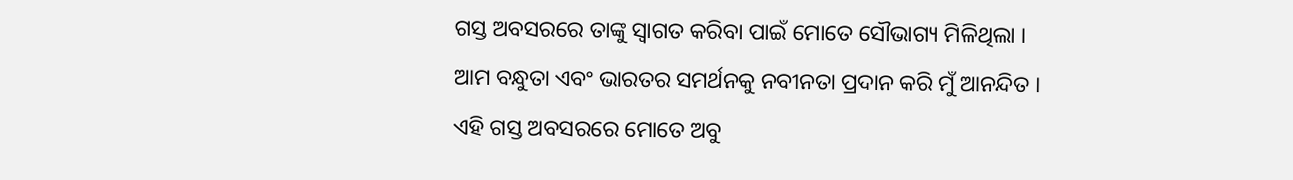ଗସ୍ତ ଅବସରରେ ତାଙ୍କୁ ସ୍ୱାଗତ କରିବା ପାଇଁ ମୋତେ ସୌଭାଗ୍ୟ ମିଳିଥିଲା ।
ଆମ ବନ୍ଧୁତା ଏବଂ ଭାରତର ସମର୍ଥନକୁ ନବୀନତା ପ୍ରଦାନ କରି ମୁଁ ଆନନ୍ଦିତ ।
ଏହି ଗସ୍ତ ଅବସରରେ ମୋତେ ଅବୁ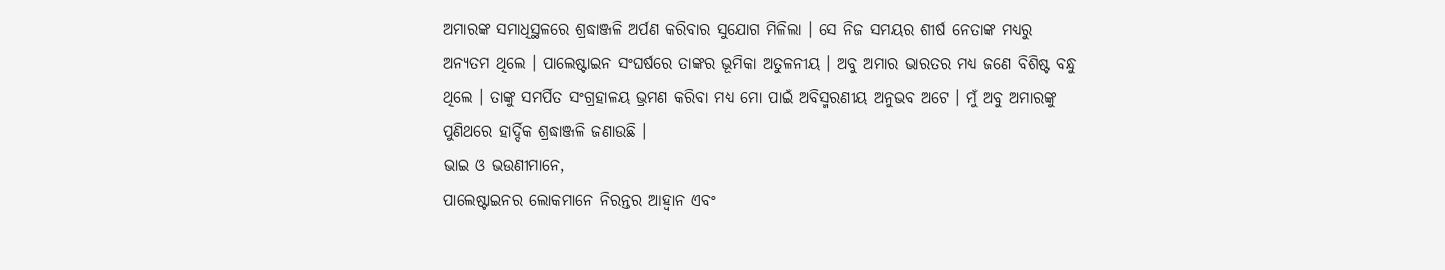ଅମାରଙ୍କ ସମାଧିସ୍ଥଳରେ ଶ୍ରଦ୍ଧାଞ୍ଜଳି ଅର୍ପଣ କରିବାର ସୁଯୋଗ ମିଳିଲା । ସେ ନିଜ ସମୟର ଶୀର୍ଷ ନେତାଙ୍କ ମଧ୍ୟରୁ ଅନ୍ୟତମ ଥିଲେ । ପାଲେଷ୍ଟାଇନ ସଂଘର୍ଷରେ ତାଙ୍କର ଭୂମିକା ଅତୁଳନୀୟ । ଅବୁ ଅମାର ଭାରତର ମଧ୍ୟ ଜଣେ ବିଶିଷ୍ଟ ବନ୍ଧୁ ଥିଲେ । ତାଙ୍କୁ ସମର୍ପିତ ସଂଗ୍ରହାଳୟ ଭ୍ରମଣ କରିବା ମଧ୍ୟ ମୋ ପାଇଁ ଅବିସ୍ମରଣୀୟ ଅନୁଭବ ଅଟେ । ମୁଁ ଅବୁ ଅମାରଙ୍କୁ ପୁଣିଥରେ ହାର୍ଦ୍ଦିକ ଶ୍ରଦ୍ଧାଞ୍ଜଳି ଜଣାଉଛି ।
ଭାଇ ଓ ଭଉଣୀମାନେ,
ପାଲେଷ୍ଟାଇନର ଲୋକମାନେ ନିରନ୍ତର ଆହ୍ୱାନ ଏବଂ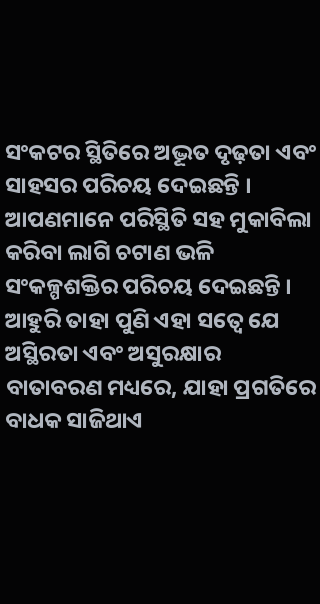ସଂକଟର ସ୍ଥିତିରେ ଅଦ୍ଭୂତ ଦୃଢ଼ତା ଏବଂ ସାହସର ପରିଚୟ ଦେଇଛନ୍ତି । ଆପଣମାନେ ପରିସ୍ଥିତି ସହ ମୁକାବିଲା କରିବା ଲାଗି ଚଟାଣ ଭଳି ସଂକଳ୍ପଶକ୍ତିର ପରିଚୟ ଦେଇଛନ୍ତି ।
ଆହୁରି ତାହା ପୁଣି ଏହା ସତ୍ୱେ ଯେ ଅସ୍ଥିରତା ଏବଂ ଅସୁରକ୍ଷାର ବାତାବରଣ ମଧ୍ୟରେ, ଯାହା ପ୍ରଗତିରେ ବାଧକ ସାଜିଥାଏ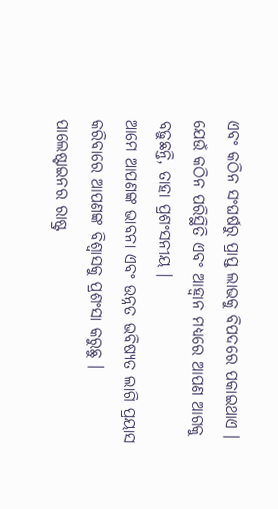ଏବଂ କଠିନ ସଂଘର୍ଷରୁ ପ୍ରାପ୍ତ ଲାଭକୁ ବିପଦରେ ପକାଇଥାଏ । ଯେଉଁ କଠିନ ପରିସ୍ଥିତି ଏବଂ ଆହ୍ୱାନ ମଧ୍ୟରେ ଆପଣ ଆଗକୁ ବଢ଼ୁଛନ୍ତି, ତାହା ପ୍ରଶଂସନୀୟ ।
ଆମେ ଆପଣଙ୍କ ଭାବନା ଏବଂ ଉନ୍ନତ ଭବିଷ୍ୟତ ଲାଗି ପ୍ରୟାସ କରିବାରେ ଆପଣଙ୍କ ବିଶ୍ୱାସକୁ ପ୍ରଶଂସା କରୁଛୁ ।
ପାଲେଷ୍ଟାଇନର ରାଷ୍ଟ୍ର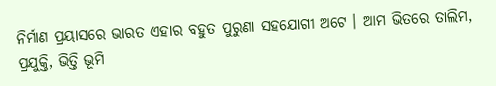ନିର୍ମାଣ ପ୍ରୟାସରେ ଭାରତ ଏହାର ବହୁତ ପୁରୁଣା ସହଯୋଗୀ ଅଟେ । ଆମ ଭିତରେ ତାଲିମ, ପ୍ରଯୁକ୍ତି, ଭିତ୍ତି ଭୂମି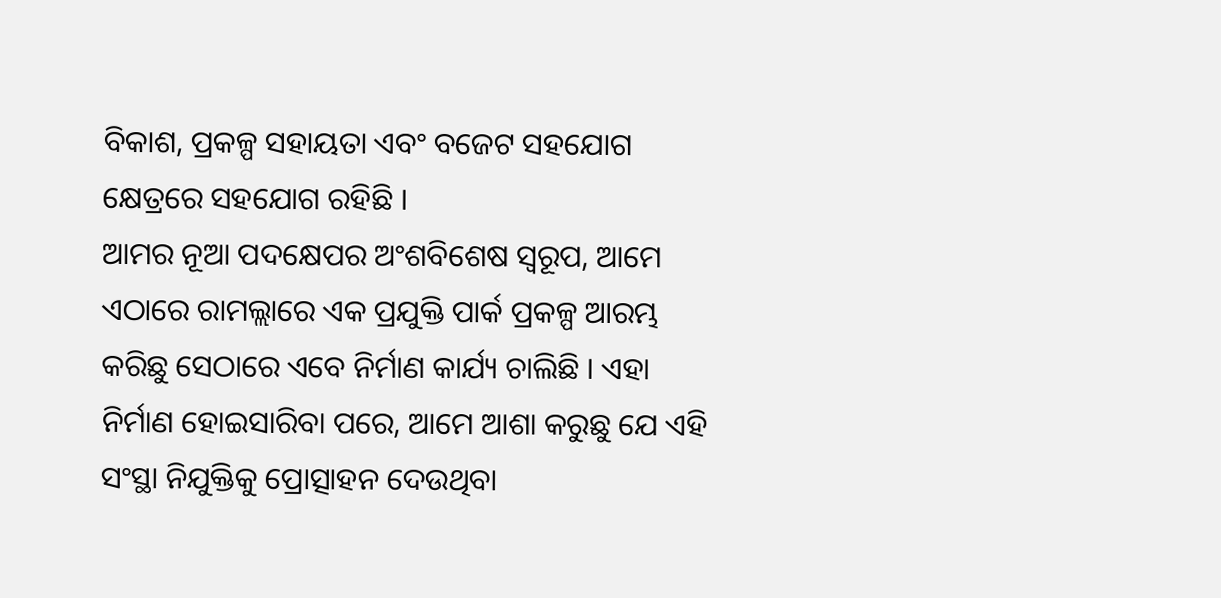ବିକାଶ, ପ୍ରକଳ୍ପ ସହାୟତା ଏବଂ ବଜେଟ ସହଯୋଗ କ୍ଷେତ୍ରରେ ସହଯୋଗ ରହିଛି ।
ଆମର ନୂଆ ପଦକ୍ଷେପର ଅଂଶବିଶେଷ ସ୍ୱରୂପ, ଆମେ ଏଠାରେ ରାମଲ୍ଲାରେ ଏକ ପ୍ରଯୁକ୍ତି ପାର୍କ ପ୍ରକଳ୍ପ ଆରମ୍ଭ କରିଛୁ ସେଠାରେ ଏବେ ନିର୍ମାଣ କାର୍ଯ୍ୟ ଚାଲିଛି । ଏହା ନିର୍ମାଣ ହୋଇସାରିବା ପରେ, ଆମେ ଆଶା କରୁଛୁ ଯେ ଏହି ସଂସ୍ଥା ନିଯୁକ୍ତିକୁ ପ୍ରୋତ୍ସାହନ ଦେଉଥିବା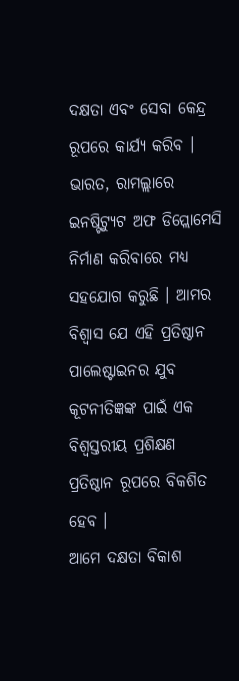ଦକ୍ଷତା ଏବଂ ସେବା କେନ୍ଦ୍ର ରୂପରେ କାର୍ଯ୍ୟ କରିବ ।
ଭାରତ, ରାମଲ୍ଲାରେ ଇନଷ୍ଟିଟ୍ୟୁଟ ଅଫ ଡିପ୍ଲୋମେସି ନିର୍ମାଣ କରିବାରେ ମଧ୍ୟ ସହଯୋଗ କରୁଛି । ଆମର ବିଶ୍ୱାସ ଯେ ଏହି ପ୍ରତିଷ୍ଠାନ ପାଲେଷ୍ଟାଇନର ଯୁବ କୂଟନୀତିଜ୍ଞଙ୍କ ପାଇଁ ଏକ ବିଶ୍ୱସ୍ତରୀୟ ପ୍ରଶିକ୍ଷଣ ପ୍ରତିଷ୍ଠାନ ରୂପରେ ବିକଶିତ ହେବ ।
ଆମେ ଦକ୍ଷତା ବିକାଶ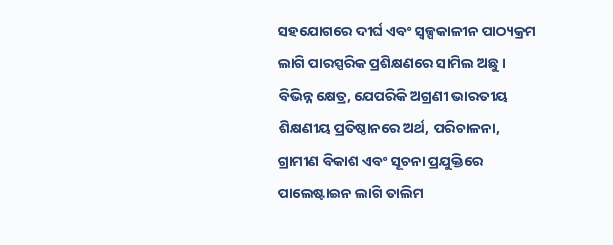ସହଯୋଗରେ ଦୀର୍ଘ ଏବଂ ସ୍ୱଳ୍ପକାଳୀନ ପାଠ୍ୟକ୍ରମ ଲାଗି ପାରସ୍ପରିକ ପ୍ରଶିକ୍ଷଣରେ ସାମିଲ ଅଛୁ । ବିଭିନ୍ନ କ୍ଷେତ୍ର, ଯେପରିକି ଅଗ୍ରଣୀ ଭାରତୀୟ ଶିକ୍ଷଣୀୟ ପ୍ରତିଷ୍ଠାନରେ ଅର୍ଥ, ପରିଚାଳନା, ଗ୍ରାମୀଣ ବିକାଶ ଏବଂ ସୂଚନା ପ୍ରଯୁକ୍ତିରେ ପାଲେଷ୍ଟାଇନ ଲାଗି ତାଲିମ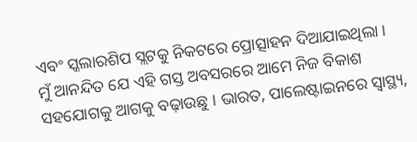ଏବଂ ସ୍କଲାରଶିପ ସ୍ଲଟକୁ ନିକଟରେ ପ୍ରୋତ୍ସାହନ ଦିଆଯାଇଥିଲା ।
ମୁଁ ଆନନ୍ଦିତ ଯେ ଏହି ଗସ୍ତ ଅବସରରେ ଆମେ ନିଜ ବିକାଶ ସହଯୋଗକୁ ଆଗକୁ ବଢ଼ାଉଛୁ । ଭାରତ, ପାଲେଷ୍ଟାଇନରେ ସ୍ୱାସ୍ଥ୍ୟ,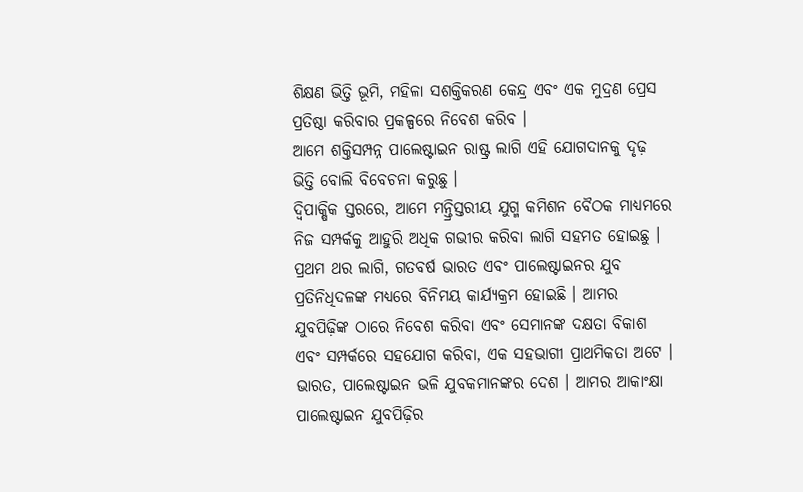ଶିକ୍ଷଣ ଭିତ୍ତି ଭୂମି, ମହିଳା ସଶକ୍ତିକରଣ କେନ୍ଦ୍ର ଏବଂ ଏକ ମୁଦ୍ରଣ ପ୍ରେସ ପ୍ରତିଷ୍ଠା କରିବାର ପ୍ରକଳ୍ପରେ ନିବେଶ କରିବ ।
ଆମେ ଶକ୍ତିସମ୍ପନ୍ନ ପାଲେଷ୍ଟାଇନ ରାଷ୍ଟ୍ର ଲାଗି ଏହି ଯୋଗଦାନକୁ ଦୃଢ଼ ଭିତ୍ତି ବୋଲି ବିବେଚନା କରୁଛୁ ।
ଦ୍ୱିପାକ୍ଷିକ ସ୍ତରରେ, ଆମେ ମନ୍ତ୍ରିସ୍ତରୀୟ ଯୁଗ୍ମ କମିଶନ ବୈଠକ ମାଧ୍ୟମରେ ନିଜ ସମ୍ପର୍କକୁ ଆହୁରି ଅଧିକ ଗଭୀର କରିବା ଲାଗି ସହମତ ହୋଇଛୁ ।
ପ୍ରଥମ ଥର ଲାଗି, ଗତବର୍ଷ ଭାରତ ଏବଂ ପାଲେଷ୍ଟାଇନର ଯୁବ ପ୍ରତିନିଧିଦଳଙ୍କ ମଧ୍ୟରେ ବିନିମୟ କାର୍ଯ୍ୟକ୍ରମ ହୋଇଛି । ଆମର ଯୁବପିଢ଼ିଙ୍କ ଠାରେ ନିବେଶ କରିବା ଏବଂ ସେମାନଙ୍କ ଦକ୍ଷତା ବିକାଶ ଏବଂ ସମ୍ପର୍କରେ ସହଯୋଗ କରିବା, ଏକ ସହଭାଗୀ ପ୍ରାଥମିକତା ଅଟେ ।
ଭାରତ, ପାଲେଷ୍ଟାଇନ ଭଳି ଯୁବକମାନଙ୍କର ଦେଶ । ଆମର ଆକାଂକ୍ଷା ପାଲେଷ୍ଟାଇନ ଯୁବପିଢ଼ିର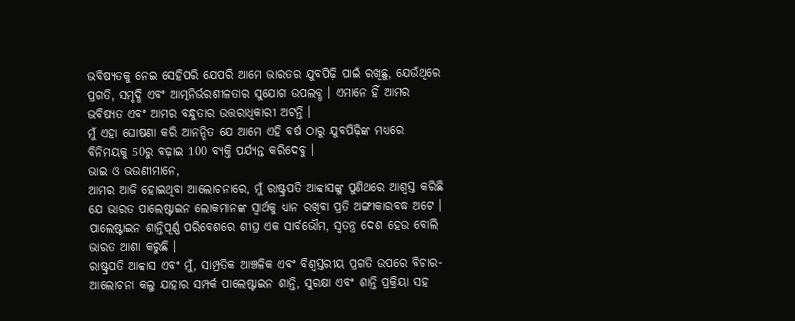ଭବିଷ୍ୟତକୁ ନେଇ ସେହିପରି ଯେପରି ଆମେ ଭାରତର ଯୁବପିଢ଼ି ପାଇଁ ରଖିଛୁ, ଯେଉଁଥିରେ ପ୍ରଗତି, ସମୃଦ୍ଧି ଏବଂ ଆତ୍ମନିର୍ଭରଶୀଳତାର ସୁଯୋଗ ଉପଲବ୍ଧ । ଏମାନେ ହିଁ ଆମର ଭବିଷ୍ୟତ ଏବଂ ଆମର ବନ୍ଧୁତାର ଉତ୍ତରାଧିକାରୀ ଅଟନ୍ତି ।
ମୁଁ ଏହା ଘୋଷଣା କରି ଆନନ୍ଦିତ ଯେ ଆମେ ଏହି ବର୍ଷ ଠାରୁ ଯୁବପିଢ଼ିଙ୍କ ମଧ୍ୟରେ ବିନିମୟକୁ 50ରୁ ବଢ଼ାଇ 100 ବ୍ୟକ୍ତି ପର୍ଯ୍ୟନ୍ତ କରିଦେବୁ ।
ଭାଇ ଓ ଭଉଣୀମାନେ,
ଆମର ଆଜି ହୋଇଥିବା ଆଲୋଚନାରେ, ମୁଁ ରାଷ୍ଟ୍ରପତି ଆବ୍ବାସଙ୍କୁ ପୁଣିଥରେ ଆଶ୍ୱସ୍ତ କରିଛି ଯେ ଭାରତ ପାଲେଷ୍ଟାଇନ ଲୋକମାନଙ୍କ ସ୍ୱାର୍ଥକୁ ଧ୍ୟାନ ରଖିବା ପ୍ରତି ଅଙ୍ଗୀକାରବଦ୍ଧ ଅଟେ ।
ପାଲେଷ୍ଟାଇନ ଶାନ୍ତିପୂର୍ଣ୍ଣ ପରିବେଶରେ ଶୀଘ୍ର ଏକ ସାର୍ବଭୌମ, ସ୍ୱତନ୍ତ୍ର ଦେଶ ହେଉ ବୋଲି ଭାରତ ଆଶା କରୁଛି ।
ରାଷ୍ଟ୍ରପତି ଆବ୍ବାସ ଏବଂ ମୁଁ, ସାମ୍ପ୍ରତିକ ଆଞ୍ଚଳିକ ଏବଂ ବିଶ୍ୱସ୍ତରୀୟ ପ୍ରଗତି ଉପରେ ବିଚାର-ଆଲୋଚନା କଲୁ ଯାହାର ସମ୍ପର୍କ ପାଲେଷ୍ଟାଇନ ଶାନ୍ତି, ସୁରକ୍ଷା ଏବଂ ଶାନ୍ତି ପ୍ରକ୍ରିୟା ସହ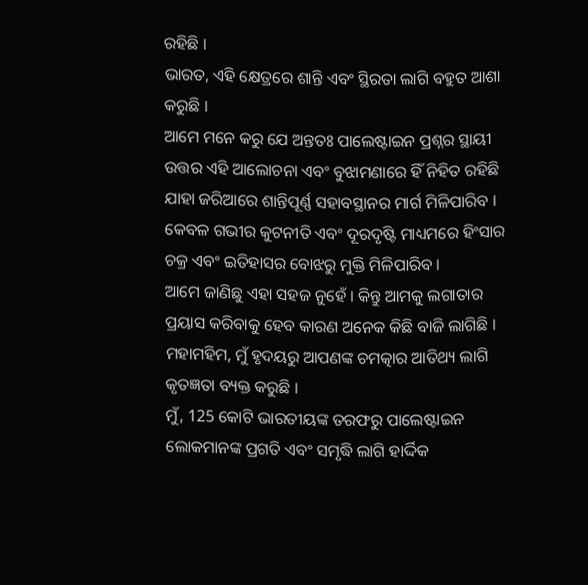ରହିଛି ।
ଭାରତ, ଏହି କ୍ଷେତ୍ରରେ ଶାନ୍ତି ଏବଂ ସ୍ଥିରତା ଲାଗି ବହୁତ ଆଶା କରୁଛି ।
ଆମେ ମନେ କରୁ ଯେ ଅନ୍ତତଃ ପାଲେଷ୍ଟାଇନ ପ୍ରଶ୍ନର ସ୍ଥାୟୀ ଉତ୍ତର ଏହି ଆଲୋଚନା ଏବଂ ବୁଝାମଣାରେ ହିଁ ନିହିତ ରହିଛି ଯାହା ଜରିଆରେ ଶାନ୍ତିପୂର୍ଣ୍ଣ ସହାବସ୍ଥାନର ମାର୍ଗ ମିଳିପାରିବ ।
କେବଳ ଗଭୀର କୁଟନୀତି ଏବଂ ଦୂରଦୃଷ୍ଟି ମାଧ୍ୟମରେ ହିଂସାର ଚକ୍ର ଏବଂ ଇତିହାସର ବୋଝରୁ ମୁକ୍ତି ମିଳିପାରିବ ।
ଆମେ ଜାଣିଛୁ ଏହା ସହଜ ନୁହେଁ । କିନ୍ତୁ ଆମକୁ ଲଗାତାର ପ୍ରୟାସ କରିବାକୁ ହେବ କାରଣ ଅନେକ କିଛି ବାଜି ଲାଗିଛି ।
ମହାମହିମ, ମୁଁ ହୃଦୟରୁ ଆପଣଙ୍କ ଚମତ୍କାର ଆତିଥ୍ୟ ଲାଗି କୃତଜ୍ଞତା ବ୍ୟକ୍ତ କରୁଛି ।
ମୁଁ, 125 କୋଟି ଭାରତୀୟଙ୍କ ତରଫରୁ ପାଲେଷ୍ଟାଇନ ଲୋକମାନଙ୍କ ପ୍ରଗତି ଏବଂ ସମୃଦ୍ଧି ଲାଗି ହାର୍ଦ୍ଦିକ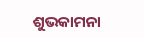ଶୁଭକାମନା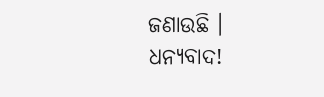ଜଣାଉଛି ।
ଧନ୍ୟବାଦ!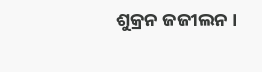ଶୁକ୍ରନ ଜଜୀଲନ ।